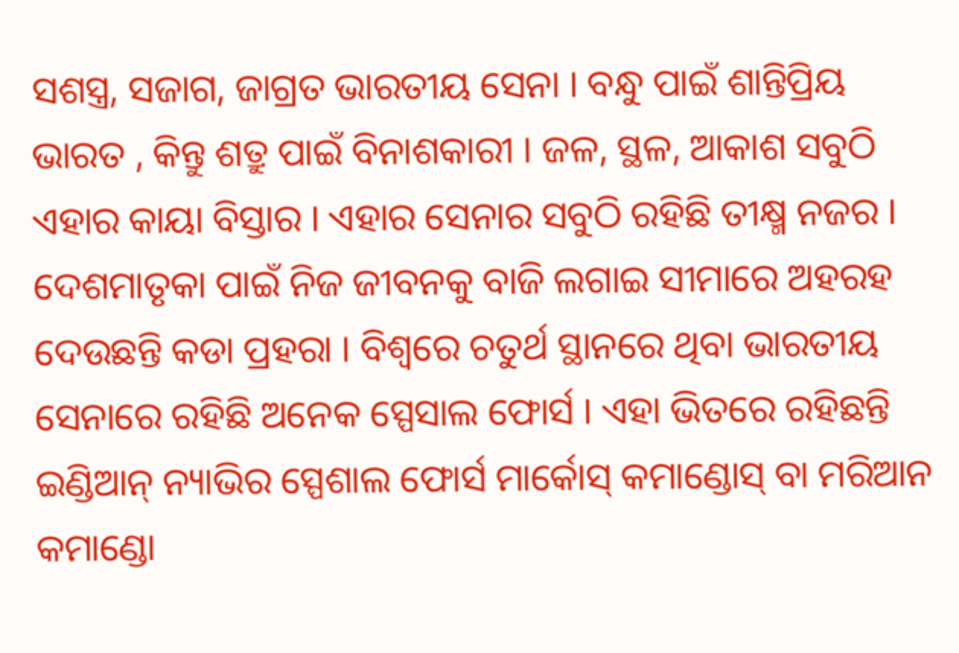ସଶସ୍ତ୍ର, ସଜାଗ, ଜାଗ୍ରତ ଭାରତୀୟ ସେନା । ବନ୍ଧୁ ପାଇଁ ଶାନ୍ତିପ୍ରିୟ ଭାରତ , କିନ୍ତୁ ଶତ୍ରୁ ପାଇଁ ବିନାଶକାରୀ । ଜଳ, ସ୍ଥଳ, ଆକାଶ ସବୁଠି ଏହାର କାୟା ବିସ୍ତାର । ଏହାର ସେନାର ସବୁଠି ରହିଛି ତୀକ୍ଷ୍ମ ନଜର । ଦେଶମାତୃକା ପାଇଁ ନିଜ ଜୀବନକୁ ବାଜି ଲଗାଇ ସୀମାରେ ଅହରହ ଦେଉଛନ୍ତି କଡା ପ୍ରହରା । ବିଶ୍ୱରେ ଚତୁର୍ଥ ସ୍ଥାନରେ ଥିବା ଭାରତୀୟ ସେନାରେ ରହିଛି ଅନେକ ସ୍ପେସାଲ ଫୋର୍ସ । ଏହା ଭିତରେ ରହିଛନ୍ତି ଇଣ୍ଡିଆନ୍ ନ୍ୟାଭିର ସ୍ପେଶାଲ ଫୋର୍ସ ମାର୍କୋସ୍ କମାଣ୍ଡୋସ୍ ବା ମରିଆନ କମାଣ୍ଡୋ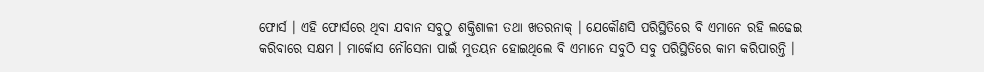ଫୋର୍ସ । ଏହି ଫୋର୍ସରେ ଥିବା ଯବାନ ସବୁଠୁ ଶକ୍ତିଶାଳୀ ତଥା ଖତରନାକ୍ । ଯେକୌଣସି ପରିସ୍ଥିତିରେ ବି ଏମାନେ ରହି ଲଢେଇ କରିବାରେ ସକ୍ଷମ । ମାର୍କୋସ ନୌସେନା ପାଇଁ ମୁତୟନ ହୋଇଥିଲେ ବି ଏମାନେ ସବୁଠି ସବୁ ପରିସ୍ଥିତିରେ କାମ କରିପାରନ୍ତି ।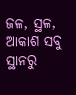ଜଳ, ସ୍ଥଳ, ଆକାଶ ସବୁ ସ୍ଥାନରୁ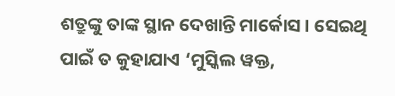ଶତ୍ରୁଙ୍କୁ ତାଙ୍କ ସ୍ଥାନ ଦେଖାନ୍ତି ମାର୍କୋସ । ସେଇଥି ପାଇଁ ତ କୁହାଯାଏ ‘ମୁସ୍କିଲ ୱକ୍ତ,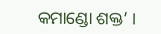କମାଣ୍ଡୋ ଶକ୍ତ’ ।